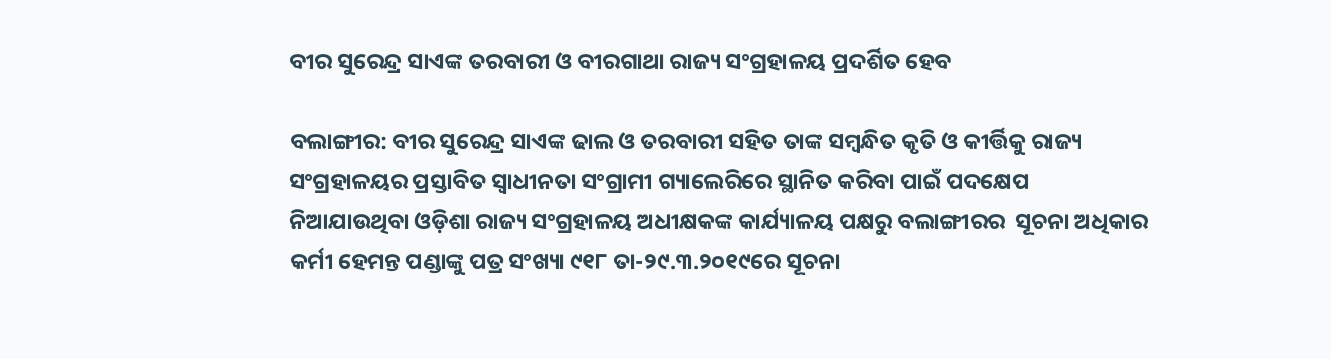ବୀର ସୁରେନ୍ଦ୍ର ସାଏଙ୍କ ତରବାରୀ ଓ ବୀରଗାଥା ରାଜ୍ୟ ସଂଗ୍ରହାଳୟ ପ୍ରଦର୍ଶିତ ହେବ

ବଲାଙ୍ଗୀର: ବୀର ସୁରେନ୍ଦ୍ର ସାଏଙ୍କ ଢାଲ ଓ ତରବାରୀ ସହିତ ତାଙ୍କ ସମ୍ବନ୍ଧିତ କୃତି ଓ କୀର୍ତ୍ତିକୁ ରାଜ୍ୟ ସଂଗ୍ରହାଳୟର ପ୍ରସ୍ତାବିତ ସ୍ୱାଧୀନତା ସଂଗ୍ରାମୀ ଗ୍ୟାଲେରିରେ ସ୍ଥାନିତ କରିବା ପାଇଁ ପଦକ୍ଷେପ  ନିଆଯାଉଥିବା ଓଡ଼ିଶା ରାଜ୍ୟ ସଂଗ୍ରହାଳୟ ଅଧୀକ୍ଷକଙ୍କ କାର୍ଯ୍ୟାଳୟ ପକ୍ଷରୁ ବଲାଙ୍ଗୀରର  ସୂଚନା ଅଧିକାର କର୍ମୀ ହେମନ୍ତ ପଣ୍ଡାଙ୍କୁ ପତ୍ର ସଂଖ୍ୟା ୯୧୮ ତା-୨୯.୩.୨୦୧୯ରେ ସୂଚନା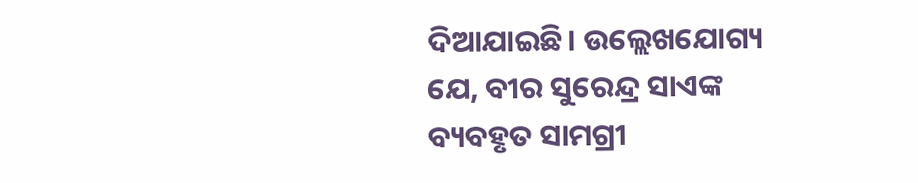ଦିଆଯାଇଛି। ଉଲ୍ଲେଖଯୋଗ୍ୟ ଯେ, ବୀର ସୁରେନ୍ଦ୍ର ସାଏଙ୍କ ବ୍ୟବହୃତ ସାମଗ୍ରୀ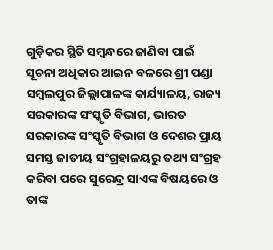ଗୁଡ଼ିକର ସ୍ଥିତି ସମ୍ବନ୍ଧରେ ଜାଣିବା ପାଇଁ ସୂଚନା ଅଧିକାର ଆଇନ ବଳରେ ଶ୍ରୀ ପଣ୍ଡା ସମ୍ବଲପୁର ଜିଲ୍ଲାପାଳଙ୍କ କାର୍ଯ୍ୟାଳୟ, ରାଜ୍ୟ ସରକାରଙ୍କ ସଂସ୍କୃତି ବିଭାଗ, ଭାରତ ସରକାରଙ୍କ ସଂସ୍କୃତି ବିଭାଗ ଓ ଦେଶର ପ୍ରାୟ ସମସ୍ତ ଜାତୀୟ ସଂଗ୍ରହାଳୟରୁ ତଥ୍ୟ ସଂଗ୍ରହ କରିବା ପରେ ସୁରେନ୍ଦ୍ର ସାଏଙ୍କ ବିଷୟରେ ଓ ତାଙ୍କ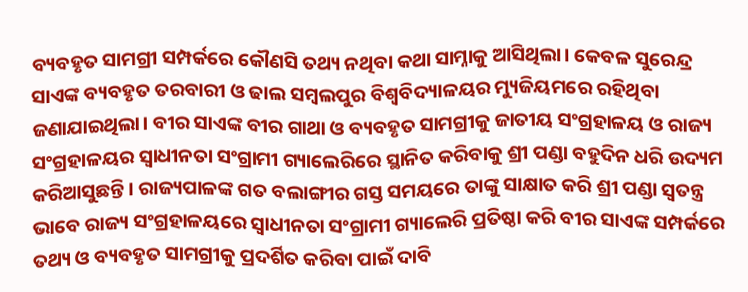ବ୍ୟବହୃତ ସାମଗ୍ରୀ ସମ୍ପର୍କରେ କୌଣସି ତଥ୍ୟ ନଥିବା କଥା ସାମ୍ନାକୁ ଆସିଥିଲା। କେବଳ ସୁରେନ୍ଦ୍ର ସାଏଙ୍କ ବ୍ୟବହୃତ ତରବାରୀ ଓ ଢାଲ ସମ୍ବଲପୁର ବିଶ୍ୱବିଦ୍ୟାଳୟର ମ୍ୟୁଜିୟମରେ ରହିଥିବା ଜଣାଯାଇଥିଲା। ବୀର ସାଏଙ୍କ ବୀର ଗାଥା ଓ ବ୍ୟବହୃତ ସାମଗ୍ରୀକୁ ଜାତୀୟ ସଂଗ୍ରହାଳୟ ଓ ରାଜ୍ୟ ସଂଗ୍ରହାଳୟର ସ୍ୱାଧୀନତା ସଂଗ୍ରାମୀ ଗ୍ୟାଲେରିରେ ସ୍ଥାନିତ କରିବାକୁ ଶ୍ରୀ ପଣ୍ଡା ବହୁଦିନ ଧରି ଉଦ୍ୟମ କରିଆସୁଛନ୍ତି। ରାଜ୍ୟପାଳଙ୍କ ଗତ ବଲାଙ୍ଗୀର ଗସ୍ତ ସମୟରେ ତାଙ୍କୁ ସାକ୍ଷାତ କରି ଶ୍ରୀ ପଣ୍ଡା ସ୍ୱତନ୍ତ୍ର ଭାବେ ରାଜ୍ୟ ସଂଗ୍ରହାଳୟରେ ସ୍ୱାଧୀନତା ସଂଗ୍ରାମୀ ଗ୍ୟାଲେରି ପ୍ରତିଷ୍ଠା କରି ବୀର ସାଏଙ୍କ ସମ୍ପର୍କରେ ତଥ୍ୟ ଓ ବ୍ୟବହୃତ ସାମଗ୍ରୀକୁ ପ୍ରଦର୍ଶିତ କରିବା ପାଇଁ ଦାବି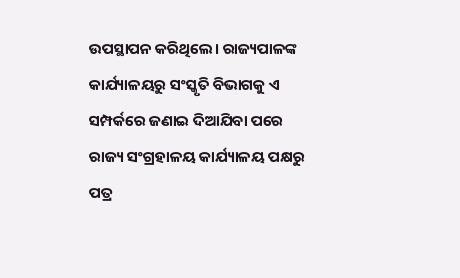ଉପସ୍ଥାପନ କରିଥିଲେ। ରାଜ୍ୟପାଳଙ୍କ କାର୍ଯ୍ୟାଳୟରୁ ସଂସ୍କୃତି ବିଭାଗକୁ ଏ ସମ୍ପର୍କରେ ଜଣାଇ ଦିଆଯିବା ପରେ ରାଜ୍ୟ ସଂଗ୍ରହାଳୟ କାର୍ଯ୍ୟାଳୟ ପକ୍ଷରୁ ପତ୍ର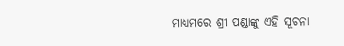ମାଧ୍ୟମରେ ଶ୍ରୀ ପଣ୍ଡାଙ୍କୁ ଏହି ସୂଚନା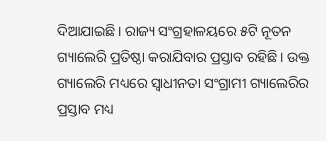ଦିଆଯାଇଛି। ରାଜ୍ୟ ସଂଗ୍ରହାଳୟରେ ୫ଟି ନୂତନ ଗ୍ୟାଲେରି ପ୍ରତିଷ୍ଠା କରାଯିବାର ପ୍ରସ୍ତାବ ରହିଛି। ଉକ୍ତ ଗ୍ୟାଲେରି ମଧ୍ୟରେ ସ୍ୱାଧୀନତା ସଂଗ୍ରାମୀ ଗ୍ୟାଲେରିର ପ୍ରସ୍ତାବ ମଧ୍ୟ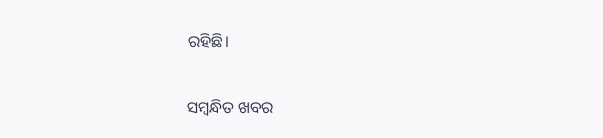ରହିଛି।

ସମ୍ବନ୍ଧିତ ଖବର